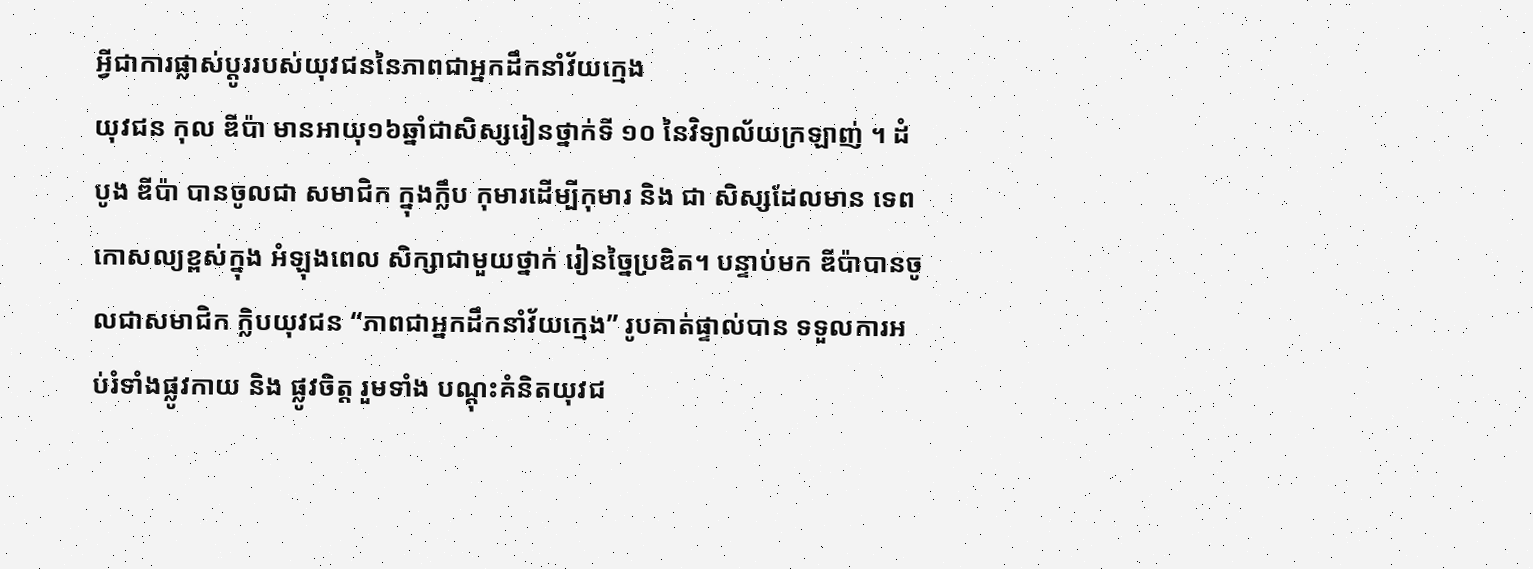អ្វីជាការផ្លាស់ប្តូររបស់យុវជននៃភាពជាអ្នកដឹកនាំវ័យក្មេង
យុវជន កុល ឌីប៉ា មានអាយុ១៦ឆ្នាំជាសិស្សរៀនថ្នាក់ទី ១០ នៃវិទ្យាល័យក្រឡាញ់ ។ ដំបូង ឌីប៉ា បានចូលជា សមាជិក ក្នុងក្លឹប កុមារដើម្បីកុមារ និង ជា សិស្សដែលមាន ទេពកោសល្យខ្ពស់ក្នុង អំឡុងពេល សិក្សាជាមួយថ្នាក់ រៀនច្នៃប្រឌិត។ បន្ទាប់មក ឌីប៉ាបានចូលជាសមាជិក ក្លិបយុវជន “ភាពជាអ្នកដឹកនាំវ័យក្មេង” រូបគាត់ផ្ទាល់បាន ទទួលការអប់រំទាំងផ្លូវកាយ និង ផ្លូវចិត្ត រួមទាំង បណ្តុះគំនិតយុវជ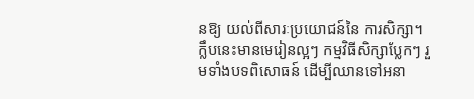នឱ្យ យល់ពីសារៈប្រយោជន៍នៃ ការសិក្សា។ ក្លឹបនេះមានមេរៀនល្អៗ កម្មវិធីសិក្សាប្លែកៗ រួមទាំងបទពិសោធន៍ ដើម្បីឈានទៅអនា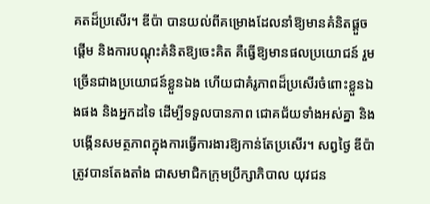គតដ៏ប្រសើរ។ ឌីប៉ា បានយល់ពីគម្រោងដែលនាំឱ្យមានគំនិតផ្តួចផ្តើម និងការបណ្តុះគំនិតឱ្យចេះគិត គឺធ្វើឱ្យមានផលប្រយោជន៍ រួមច្រើនជាងប្រយោជន៍ខ្លួនឯង ហើយជាគំរូភាពដ៏ប្រសើរចំពោះខ្លួនឯងផង និងអ្នកដទៃ ដើម្បីទទួលបានភាព ជោគជ័យទាំងអស់គ្នា និងបង្កើនសមត្ថភាពក្នុងការធ្វើការងារឱ្យកាន់តែប្រសើរ។ សព្វថ្ងៃ ឌីប៉ា ត្រូវបានតែងតាំង ជាសមាជិកក្រុមប្រឹក្សាភិបាល យុវជន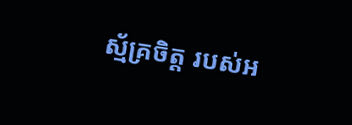ស្ម័គ្រចិត្ត របស់អ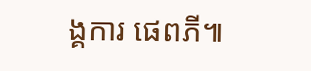ង្គការ ផេពភី៕